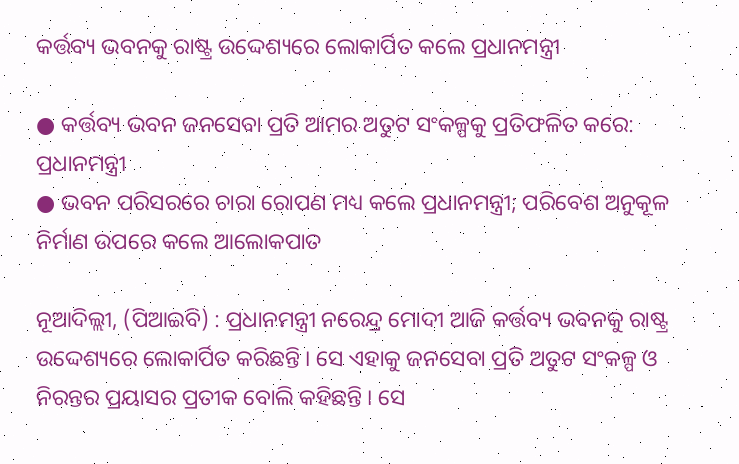କର୍ତ୍ତବ୍ୟ ଭବନକୁ ରାଷ୍ଟ୍ର ଉଦ୍ଦେଶ୍ୟରେ ଲୋକାର୍ପିତ କଲେ ପ୍ରଧାନମନ୍ତ୍ରୀ

● କର୍ତ୍ତବ୍ୟ ଭବନ ଜନସେବା ପ୍ରତି ଆମର ଅତୁଟ ସଂକଳ୍ପକୁ ପ୍ରତିଫଳିତ କରେ: ପ୍ରଧାନମନ୍ତ୍ରୀ
● ଭବନ ପରିସରରେ ଚାରା ରୋପଣ ମଧ୍ୟ କଲେ ପ୍ରଧାନମନ୍ତ୍ରୀ; ପରିବେଶ ଅନୁକୂଳ ନିର୍ମାଣ ଉପରେ କଲେ ଆଲୋକପାତ

ନୂଆଦିଲ୍ଲୀ, (ପିଆଇବି) : ପ୍ରଧାନମନ୍ତ୍ରୀ ନରେନ୍ଦ୍ର ମୋଦୀ ଆଜି କର୍ତ୍ତବ୍ୟ ଭବନକୁ ରାଷ୍ଟ୍ର ଉଦ୍ଦେଶ୍ୟରେ ଲୋକାର୍ପିତ କରିଛନ୍ତି । ସେ ଏହାକୁ ଜନସେବା ପ୍ରତି ଅତୁଟ ସଂକଳ୍ପ ଓ ନିରନ୍ତର ପ୍ରୟାସର ପ୍ରତୀକ ବୋଲି କହିଛନ୍ତି । ସେ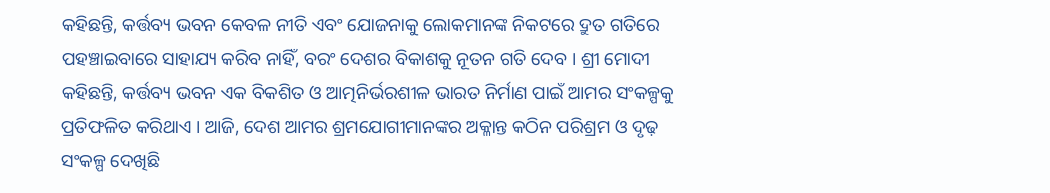କହିଛନ୍ତି, କର୍ତ୍ତବ୍ୟ ଭବନ କେବଳ ନୀତି ଏବଂ ଯୋଜନାକୁ ଲୋକମାନଙ୍କ ନିକଟରେ ଦ୍ରୁତ ଗତିରେ ପହଞ୍ଚାଇବାରେ ସାହାଯ୍ୟ କରିବ ନାହିଁ, ବରଂ ଦେଶର ବିକାଶକୁ ନୂତନ ଗତି ଦେବ । ଶ୍ରୀ ମୋଦୀ କହିଛନ୍ତି, କର୍ତ୍ତବ୍ୟ ଭବନ ଏକ ବିକଶିତ ଓ ଆତ୍ମନିର୍ଭରଶୀଳ ଭାରତ ନିର୍ମାଣ ପାଇଁ ଆମର ସଂକଳ୍ପକୁ ପ୍ରତିଫଳିତ କରିଥାଏ । ଆଜି, ଦେଶ ଆମର ଶ୍ରମଯୋଗୀମାନଙ୍କର ଅକ୍ଳାନ୍ତ କଠିନ ପରିଶ୍ରମ ଓ ଦୃଢ଼ ସଂକଳ୍ପ ଦେଖିଛି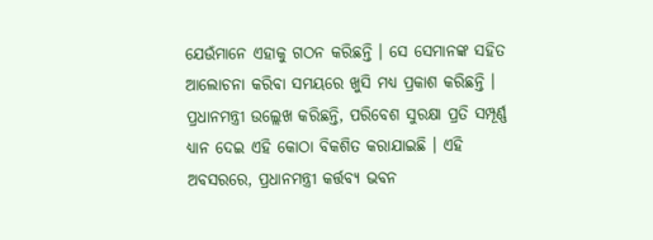ଯେଉଁମାନେ ଏହାକୁ ଗଠନ କରିଛନ୍ତି । ସେ ସେମାନଙ୍କ ସହିତ ଆଲୋଚନା କରିବା ସମୟରେ ଖୁସି ମଧ୍ୟ ପ୍ରକାଶ କରିଛନ୍ତି । ପ୍ରଧାନମନ୍ତ୍ରୀ ଉଲ୍ଲେଖ କରିଛନ୍ତି, ପରିବେଶ ସୁରକ୍ଷା ପ୍ରତି ସମ୍ପୂର୍ଣ୍ଣ ଧ୍ୟାନ ଦେଇ ଏହି କୋଠା ବିକଶିତ କରାଯାଇଛି । ଏହି ଅବସରରେ, ପ୍ରଧାନମନ୍ତ୍ରୀ କର୍ତ୍ତବ୍ୟ ଭବନ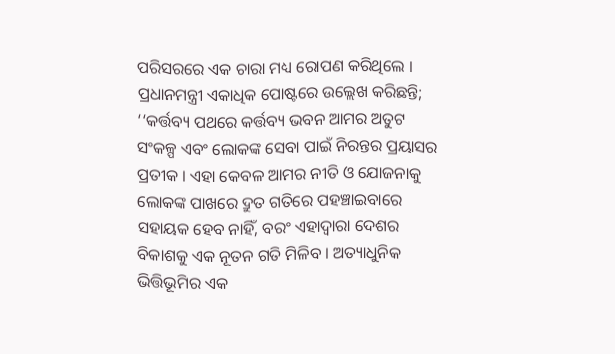ପରିସରରେ ଏକ ଚାରା ମଧ୍ୟ ରୋପଣ କରିଥିଲେ । ପ୍ରଧାନମନ୍ତ୍ରୀ ଏକାଧିକ ପୋଷ୍ଟରେ ଉଲ୍ଲେଖ କରିଛନ୍ତି; ‘‘କର୍ତ୍ତବ୍ୟ ପଥରେ କର୍ତ୍ତବ୍ୟ ଭବନ ଆମର ଅତୁଟ ସଂକଳ୍ପ ଏବଂ ଲୋକଙ୍କ ସେବା ପାଇଁ ନିରନ୍ତର ପ୍ରୟାସର ପ୍ରତୀକ । ଏହା କେବଳ ଆମର ନୀତି ଓ ଯୋଜନାକୁ ଲୋକଙ୍କ ପାଖରେ ଦ୍ରୁତ ଗତିରେ ପହଞ୍ଚାଇବାରେ ସହାୟକ ହେବ ନାହିଁ, ବରଂ ଏହାଦ୍ୱାରା ଦେଶର ବିକାଶକୁ ଏକ ନୂତନ ଗତି ମିଳିବ । ଅତ୍ୟାଧୁନିକ ଭିତ୍ତିଭୂମିର ଏକ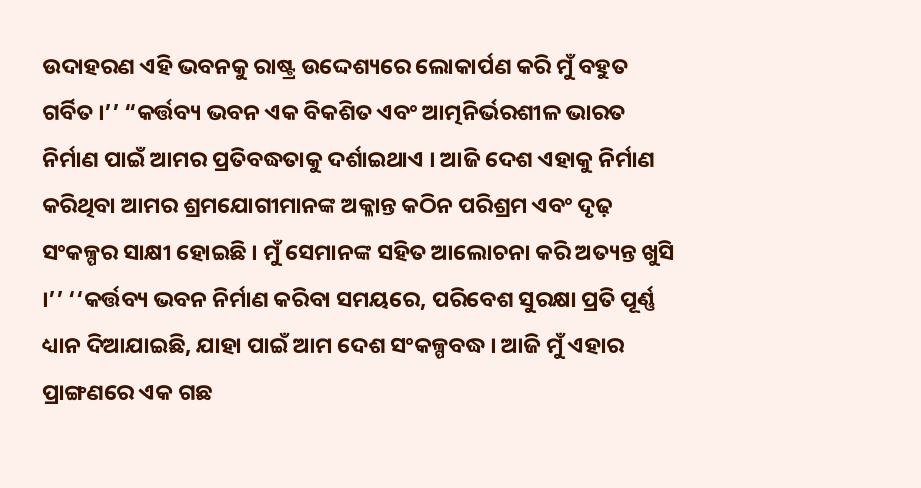ଉଦାହରଣ ଏହି ଭବନକୁ ରାଷ୍ଟ୍ର ଉଦ୍ଦେଶ୍ୟରେ ଲୋକାର୍ପଣ କରି ମୁଁ ବହୁତ ଗର୍ବିତ ।’’ “କର୍ତ୍ତବ୍ୟ ଭବନ ଏକ ବିକଶିତ ଏବଂ ଆତ୍ମନିର୍ଭରଶୀଳ ଭାରତ ନିର୍ମାଣ ପାଇଁ ଆମର ପ୍ରତିବଦ୍ଧତାକୁ ଦର୍ଶାଇଥାଏ । ଆଜି ଦେଶ ଏହାକୁ ନିର୍ମାଣ କରିଥିବା ଆମର ଶ୍ରମଯୋଗୀମାନଙ୍କ ଅକ୍ଳାନ୍ତ କଠିନ ପରିଶ୍ରମ ଏବଂ ଦୃଢ଼ ସଂକଳ୍ପର ସାକ୍ଷୀ ହୋଇଛି । ମୁଁ ସେମାନଙ୍କ ସହିତ ଆଲୋଚନା କରି ଅତ୍ୟନ୍ତ ଖୁସି ।’’ ‘‘କର୍ତ୍ତବ୍ୟ ଭବନ ନିର୍ମାଣ କରିବା ସମୟରେ, ପରିବେଶ ସୁରକ୍ଷା ପ୍ରତି ପୂର୍ଣ୍ଣ ଧ୍ୟାନ ଦିଆଯାଇଛି, ଯାହା ପାଇଁ ଆମ ଦେଶ ସଂକଳ୍ପବଦ୍ଧ । ଆଜି ମୁଁ ଏହାର ପ୍ରାଙ୍ଗଣରେ ଏକ ଗଛ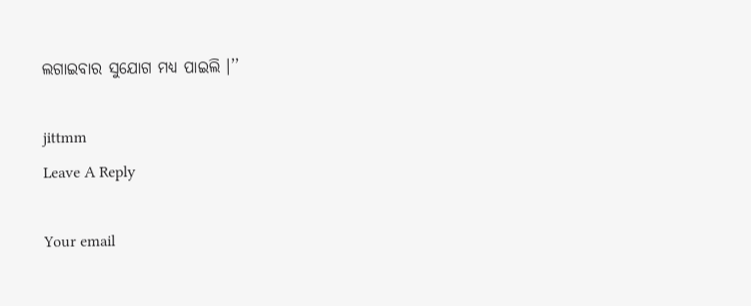ଲଗାଇବାର ସୁଯୋଗ ମଧ୍ୟ ପାଇଲି ।’’

jittmm
Leave A Reply

Your email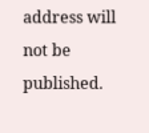address will not be published.